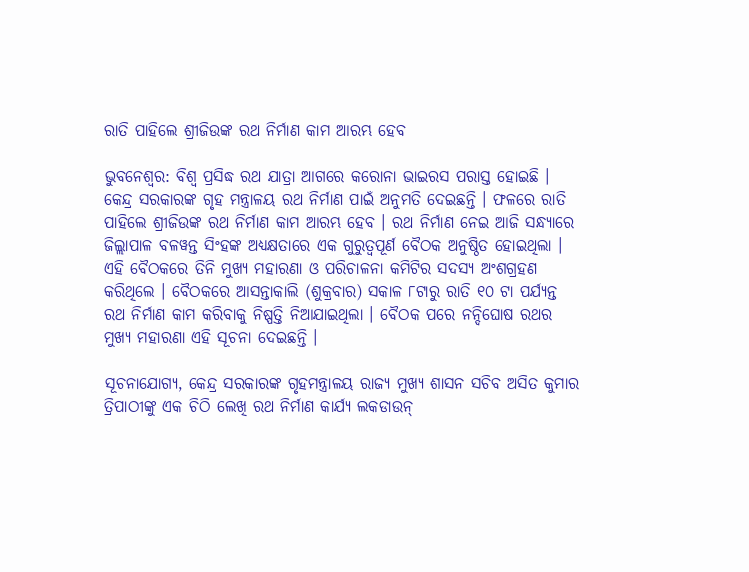ରାତି ପାହିଲେ ଶ୍ରୀଜିଉଙ୍କ ରଥ ନିର୍ମାଣ କାମ ଆରମ୍ଭ ହେବ

ଭୁବନେଶ୍ୱର: ବିଶ୍ୱ ପ୍ରସିଦ୍ଧ ରଥ ଯାତ୍ରା ଆଗରେ କରୋନା ଭାଇରସ ପରାସ୍ତ ହୋଇଛି । କେନ୍ଦ୍ର ସରକାରଙ୍କ ଗୃହ ମନ୍ତ୍ରାଳୟ ରଥ ନିର୍ମାଣ ପାଇଁ ଅନୁମତି ଦେଇଛନ୍ତି । ଫଳରେ ରାତି ପାହିଲେ ଶ୍ରୀଜିଉଙ୍କ ରଥ ନିର୍ମାଣ କାମ ଆରମ୍ଭ ହେବ । ରଥ ନିର୍ମାଣ ନେଇ ଆଜି ସନ୍ଧ୍ୟାରେ ଜିଲ୍ଲାପାଳ ବଳୱନ୍ତ ସିଂହଙ୍କ ଅଧ୍ୟକ୍ଷତାରେ ଏକ ଗୁରୁତ୍ୱପୂର୍ଣ ବୈଠକ ଅନୁଷ୍ଠିତ ହୋଇଥିଲା । ଏହି ବୈଠକରେ ତିନି ମୁଖ୍ୟ ମହାରଣା ଓ ପରିଚାଳନା କମିଟିର ସଦସ୍ୟ ଅଂଶଗ୍ରହଣ କରିଥିଲେ । ବୈଠକରେ ଆସନ୍ତାକାଲି (ଶୁକ୍ରବାର) ସକାଳ ୮ଟାରୁ ରାତି ୧୦ ଟା ପର୍ଯ୍ୟନ୍ତ ରଥ ନିର୍ମାଣ କାମ କରିବାକୁ ନିଷ୍ପତ୍ତି ନିଆଯାଇଥିଲା । ବୈଠକ ପରେ ନନ୍ଦିଘୋଷ ରଥର ମୁଖ୍ୟ ମହାରଣା ଏହି ସୂଚନା ଦେଇଛନ୍ତି ।

ସୂଚନାଯୋଗ୍ୟ, କେନ୍ଦ୍ର ସରକାରଙ୍କ ଗୃହମନ୍ତ୍ରାଳୟ ରାଜ୍ୟ ମୁଖ୍ୟ ଶାସନ ସଚିବ ଅସିତ କୁମାର ତ୍ରିପାଠୀଙ୍କୁ ଏକ ଚିଠି ଲେଖି ରଥ ନିର୍ମାଣ କାର୍ଯ୍ୟ ଲକଡାଉନ୍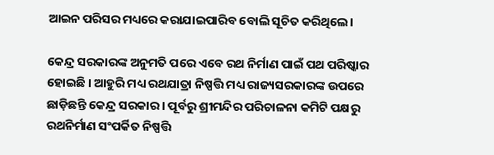ଆଇନ ପରିସର ମଧ୍ୟରେ କରାଯାଇପାରିବ ବୋଲି ସୂଚିତ କରିଥିଲେ।

କେନ୍ଦ୍ର ସରକାରଙ୍କ ଅନୁମତି ପରେ ଏବେ ରଥ ନିର୍ମାଣ ପାଇଁ ପଥ ପରିଷ୍କାର ହୋଇଛି । ଆହୁରି ମଧ୍ୟ ରଥଯାତ୍ରା ନିଷ୍ପତ୍ତି ମଧ୍ୟ ରାଜ୍ୟସରକାରଙ୍କ ଉପରେ ଛାଡ଼ିଛନ୍ତି କେନ୍ଦ୍ର ସରକାର । ପୂର୍ବରୁ ଶ୍ରୀମନ୍ଦିର ପରିଚାଳନା କମିଟି ପକ୍ଷରୁ ରଥନିର୍ମାଣ ସଂପର୍କିତ ନିଷ୍ପତ୍ତି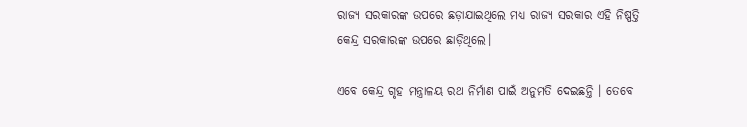ରାଜ୍ୟ ସରକାରଙ୍କ ଉପରେ ଛଡ଼ାଯାଇଥିଲେ ମଧ୍ୟ ରାଜ୍ୟ ସରକାର ଏହି ନିଷ୍ପତ୍ତି କେନ୍ଦ୍ର ସରକାରଙ୍କ ଉପରେ ଛାଡ଼ିଥିଲେ।

ଏବେ କେନ୍ଦ୍ର ଗୃହ ମନ୍ତ୍ରାଳୟ ରଥ ନିର୍ମାଣ ପାଇଁ ଅନୁମତି ଦେଇଛନ୍ତି । ତେବେ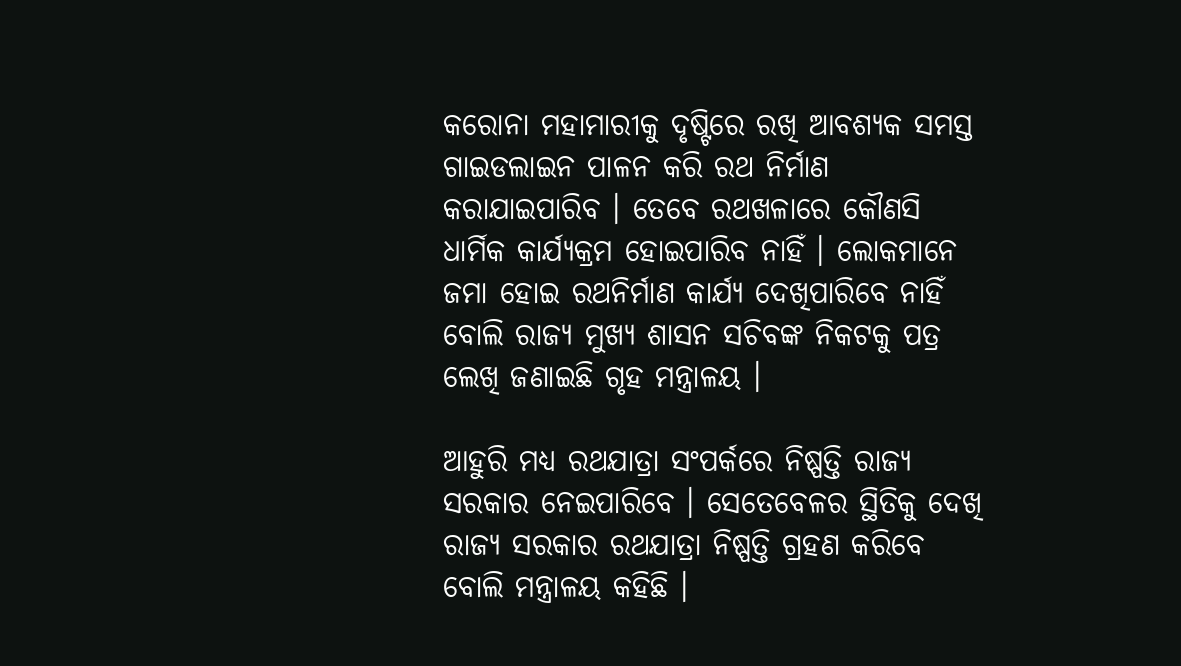କରୋନା ମହାମାରୀକୁ ଦୃଷ୍ଟିରେ ରଖି ଆବଶ୍ୟକ ସମସ୍ତ ଗାଇଡଲାଇନ ପାଳନ କରି ରଥ ନିର୍ମାଣ କରାଯାଇପାରିବ । ତେବେ ରଥଖଳାରେ କୌଣସି ଧାର୍ମିକ କାର୍ଯ୍ୟକ୍ରମ ହୋଇପାରିବ ନାହିଁ । ଲୋକମାନେ ଜମା ହୋଇ ରଥନିର୍ମାଣ କାର୍ଯ୍ୟ ଦେଖିପାରିବେ ନାହିଁ ବୋଲି ରାଜ୍ୟ ମୁଖ୍ୟ ଶାସନ ସଚିବଙ୍କ ନିକଟକୁ ପତ୍ର ଲେଖି ଜଣାଇଛି ଗୃହ ମନ୍ତ୍ରାଳୟ ।

ଆହୁରି ମଧ୍ୟ ରଥଯାତ୍ରା ସଂପର୍କରେ ନିଷ୍ପତ୍ତି ରାଜ୍ୟ ସରକାର ନେଇପାରିବେ । ସେତେବେଳର ସ୍ଥିତିକୁ ଦେଖି ରାଜ୍ୟ ସରକାର ରଥଯାତ୍ରା ନିଷ୍ପତ୍ତି ଗ୍ରହଣ କରିବେ ବୋଲି ମନ୍ତ୍ରାଳୟ କହିଛି ।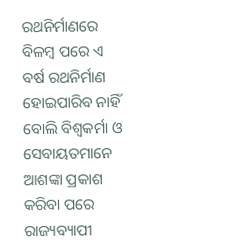ରଥନିର୍ମାଣରେ ବିଳମ୍ବ ପରେ ଏ ବର୍ଷ ରଥନିର୍ମାଣ ହୋଇପାରିବ ନାହିଁ ବୋଲି ବିଶ୍ୱକର୍ମା ଓ ସେବାୟତମାନେ ଆଶଙ୍କା ପ୍ରକାଶ କରିବା ପରେ ରାଜ୍ୟବ୍ୟାପୀ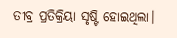ତୀବ୍ର ପ୍ରତିକ୍ରିୟା ସୃଷ୍ଟି ହୋଇଥିଲା।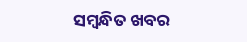ସମ୍ବନ୍ଧିତ ଖବର